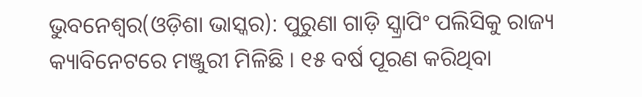ଭୁବନେଶ୍ୱର(ଓଡ଼ିଶା ଭାସ୍କର): ପୁରୁଣା ଗାଡ଼ି ସ୍କ୍ରାପିଂ ପଲିସିକୁ ରାଜ୍ୟ କ୍ୟାବିନେଟରେ ମଞ୍ଜୁରୀ ମିଳିଛି । ୧୫ ବର୍ଷ ପୂରଣ କରିଥିବା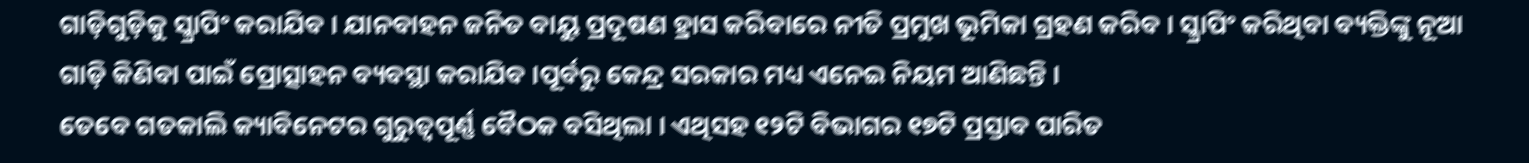ଗାଡ଼ିଗୁଡ଼ିକୁ ସ୍କ୍ରାପିଂ କରାଯିବ । ଯାନବାହନ ଜନିତ ବାୟୁ ପ୍ରଦୂଷଣ ହ୍ରାସ କରିବାରେ ନୀତି ପ୍ରମୁଖ ଭୂମିକା ଗ୍ରହଣ କରିବ । ସ୍କ୍ରାପିଂ କରିଥିବା ବ୍ୟକ୍ତିଙ୍କୁ ନୂଆ ଗାଡ଼ି କିଣିବା ପାଇଁ ପ୍ରୋତ୍ସାହନ ବ୍ୟବସ୍ଥା କରାଯିବ ।ପୂର୍ବରୁ କେନ୍ଦ୍ର ସରକାର ମଧ୍ୟ ଏନେଇ ନିୟମ ଆଣିଛନ୍ତି ।
ତେବେ ଗତକାଲି କ୍ୟାବିନେଟର ଗୁରୁତ୍ୱପୂର୍ଣ୍ଣ ବୈଠକ ବସିଥିଲା । ଏଥିସହ ୧୨ଟି ବିଭାଗର ୧୭ଟି ପ୍ରସ୍ତାବ ପାରିତ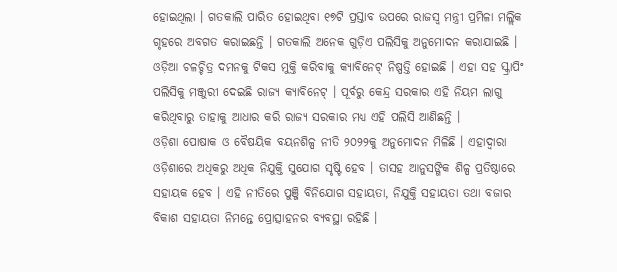ହୋଇଥିଲା । ଗତକାଲି ପାରିତ ହୋଇଥିବା ୧୭ଟି ପ୍ରସ୍ତାବ ଉପରେ ରାଜସ୍ୱ ମନ୍ତ୍ରୀ ପ୍ରମିଳା ମଲ୍ଲିକ ଗୃହରେ ଅବଗତ କରାଇଛନ୍ତି । ଗତକାଲି ଅନେକ ଗୁଡ଼ିଏ ପଲିସିକୁ ଅନୁମୋଦନ କରାଯାଇଛି । ଓଡ଼ିଆ ଚଳଚ୍ଚିତ୍ର ଦମନକୁ ଟିକସ ମୁକ୍ତି କରିବାକୁ କ୍ୟାବିନେଟ୍ ନିଷ୍ପତ୍ତି ହୋଇଛି । ଏହା ସହ ସ୍କ୍ରାପିଂ ପଲିସିକୁ ମଞ୍ଜୁରୀ ଦେଇଛି ରାଜ୍ୟ କ୍ୟାବିନେଟ୍ । ପୂର୍ବରୁ କେନ୍ଦ୍ର ସରକାର ଏହି ନିୟମ ଲାଗୁ କରିଥିବାରୁ ତାହାକୁ ଆଧାର କରି ରାଜ୍ୟ ସରକାର ମଧ୍ୟ ଏହି ପଲିସି ଆଣିଛନ୍ତି ।
ଓଡ଼ିଶା ପୋଷାକ ଓ ବୈଷୟିକ ବୟନଶିଳ୍ପ ନୀତି ୨୦୨୨କୁ ଅନୁମୋଦନ ମିଳିଛି । ଏହାଦ୍ୱାରା ଓଡ଼ିଶାରେ ଅଧିକରୁ ଅଧିକ ନିଯୁକ୍ତି ସୁଯୋଗ ସୃଷ୍ଟି ହେବ । ତାସହ ଆନୁସଙ୍ଗିକ ଶିଳ୍ପ ପ୍ରତିଷ୍ଠାରେ ସହାୟକ ହେବ । ଏହି ନୀତିରେ ପୁଞ୍ଜି ବିନିଯୋଗ ସହାୟତା, ନିଯୁକ୍ତି ସହାୟତା ତଥା ବଜାର ବିକାଶ ସହାୟତା ନିମନ୍ତେ ପ୍ରୋତ୍ସାହନର ବ୍ୟବସ୍ଥା ରହିଛି ।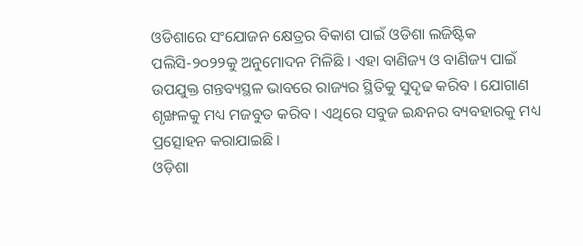ଓଡିଶାରେ ସଂଯୋଜନ କ୍ଷେତ୍ରର ବିକାଶ ପାଇଁ ଓଡିଶା ଲଜିଷ୍ଟିକ ପଲିସି-୨୦୨୨କୁ ଅନୁମୋଦନ ମିଳିଛି । ଏହା ବାଣିଜ୍ୟ ଓ ବାଣିଜ୍ୟ ପାଇଁ ଉପଯୁକ୍ତ ଗନ୍ତବ୍ୟସ୍ଥଳ ଭାବରେ ରାଜ୍ୟର ସ୍ଥିତିକୁ ସୁଦୃଢ କରିବ । ଯୋଗାଣ ଶୃଙ୍ଖଳକୁ ମଧ୍ୟ ମଜବୁତ କରିବ । ଏଥିରେ ସବୁଜ ଇନ୍ଧନର ବ୍ୟବହାରକୁ ମଧ୍ୟ ପ୍ରତ୍ସୋହନ କରାଯାଇଛି ।
ଓଡ଼ିଶା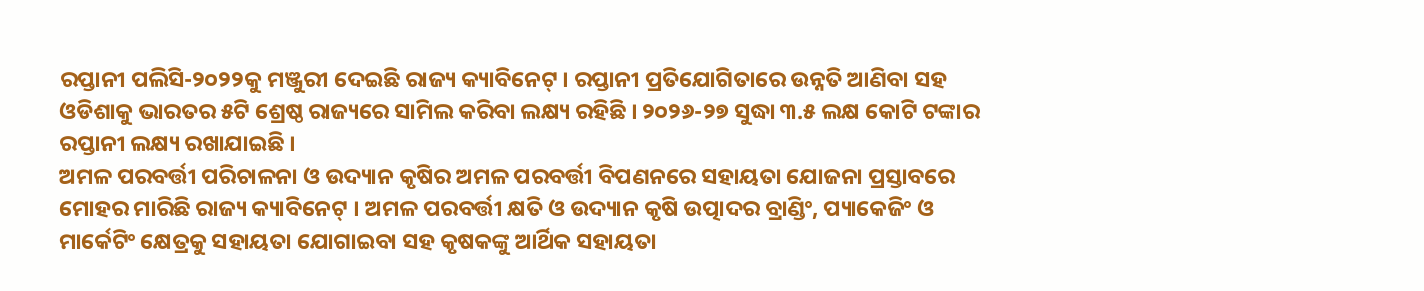ରପ୍ତାନୀ ପଲିସି-୨୦୨୨କୁ ମଞ୍ଜୁରୀ ଦେଇଛି ରାଜ୍ୟ କ୍ୟାବିନେଟ୍ । ରପ୍ତାନୀ ପ୍ରତିଯୋଗିତାରେ ଉନ୍ନତି ଆଣିବା ସହ ଓଡିଶାକୁ ଭାରତର ୫ଟି ଶ୍ରେଷ୍ଠ ରାଜ୍ୟରେ ସାମିଲ କରିବା ଲକ୍ଷ୍ୟ ରହିଛି । ୨୦୨୬-୨୭ ସୁଦ୍ଧା ୩.୫ ଲକ୍ଷ କୋଟି ଟଙ୍କାର ରପ୍ତାନୀ ଲକ୍ଷ୍ୟ ରଖାଯାଇଛି ।
ଅମଳ ପରବର୍ତ୍ତୀ ପରିଚାଳନା ଓ ଉଦ୍ୟାନ କୃଷିର ଅମଳ ପରବର୍ତ୍ତୀ ବିପଣନରେ ସହାୟତା ଯୋଜନା ପ୍ରସ୍ତାବରେ ମୋହର ମାରିଛି ରାଜ୍ୟ କ୍ୟାବିନେଟ୍ । ଅମଳ ପରବର୍ତ୍ତୀ କ୍ଷତି ଓ ଉଦ୍ୟାନ କୃଷି ଉତ୍ପାଦର ବ୍ରାଣ୍ଡିଂ, ପ୍ୟାକେଜିଂ ଓ ମାର୍କେଟିଂ କ୍ଷେତ୍ରକୁ ସହାୟତା ଯୋଗାଇବା ସହ କୃଷକଙ୍କୁ ଆର୍ଥିକ ସହାୟତା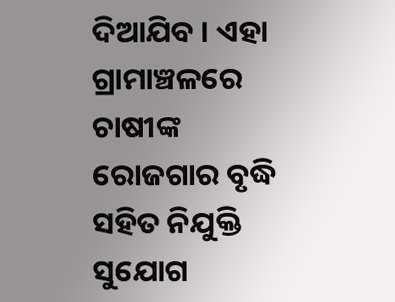ଦିଆଯିବ । ଏହା ଗ୍ରାମାଞ୍ଚଳରେ ଚାଷୀଙ୍କ ରୋଜଗାର ବୃଦ୍ଧି ସହିତ ନିଯୁକ୍ତି ସୁଯୋଗ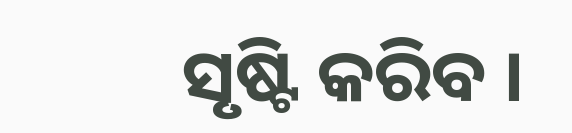ସୃଷ୍ଟି କରିବ ।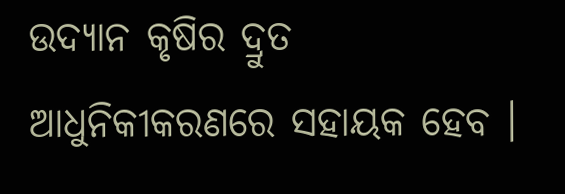ଉଦ୍ୟାନ କୃଷିର ଦ୍ରୁତ ଆଧୁନିକୀକରଣରେ ସହାୟକ ହେବ ।